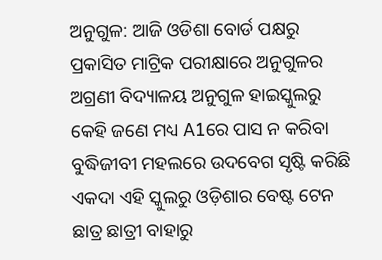ଅନୁଗୁଳ: ଆଜି ଓଡିଶା ବୋର୍ଡ ପକ୍ଷରୁ ପ୍ରକାସିତ ମାଟ୍ରିକ ପରୀକ୍ଷାରେ ଅନୁଗୁଳର ଅଗ୍ରଣୀ ବିଦ୍ୟାଳୟ ଅନୁଗୁଳ ହାଇସ୍କୁଲରୁ କେହି ଜଣେ ମଧ୍ୟ A1ରେ ପାସ ନ କରିବା ବୁଦ୍ଧିଜୀବୀ ମହଲରେ ଉଦବେଗ ସୃଷ୍ଟି କରିଛି ଏକଦା ଏହି ସ୍କୁଲରୁ ଓଡ଼ିଶାର ବେଷ୍ଟ ଟେନ ଛାତ୍ର ଛାତ୍ରୀ ବାହାରୁ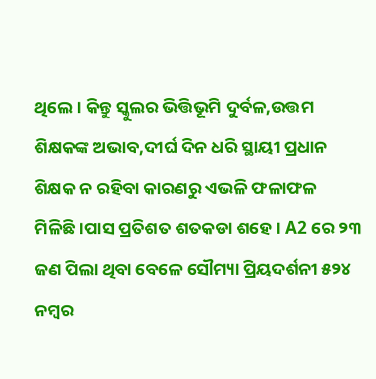ଥିଲେ। କିନ୍ତୁ ସ୍କୁଲର ଭିତ୍ତିଭୂମି ଦୁର୍ବଳ,ଉତ୍ତମ ଶିକ୍ଷକଙ୍କ ଅଭାବ,ଦୀର୍ଘ ଦିନ ଧରି ସ୍ଥାୟୀ ପ୍ରଧାନ ଶିକ୍ଷକ ନ ରହିବା କାରଣରୁ ଏଭଳି ଫଳାଫଳ ମିଳିଛି।ପାସ ପ୍ରତିଶତ ଶତକଡା ଶହେ। A2 ରେ ୨୩ ଜଣ ପିଲା ଥିବା ବେଳେ ସୌମ୍ୟା ପ୍ରିୟଦର୍ଶନୀ ୫୨୪ ନମ୍ବର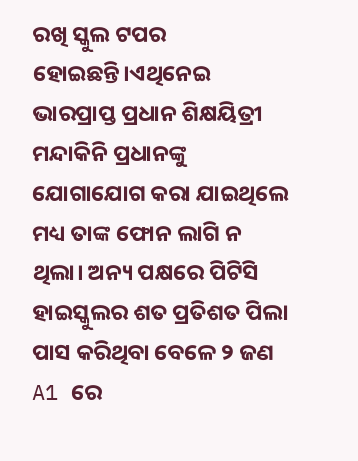ରଖି ସ୍କୁଲ ଟପର ହୋଇଛନ୍ତି।ଏଥିନେଇ ଭାରପ୍ରାପ୍ତ ପ୍ରଧାନ ଶିକ୍ଷୟିତ୍ରୀ ମନ୍ଦାକିନି ପ୍ରଧାନଙ୍କୁ ଯୋଗାଯୋଗ କରା ଯାଇଥିଲେ ମଧ୍ୟ ତାଙ୍କ ଫୋନ ଲାଗି ନ ଥିଲା। ଅନ୍ୟ ପକ୍ଷରେ ପିଟିସି ହାଇସ୍କୁଲର ଶତ ପ୍ରତିଶତ ପିଲା ପାସ କରିଥିବା ବେଳେ ୨ ଜଣ A1 ରେ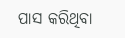ପାସ କରିଥିବା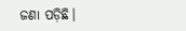ଜଣା ପଡ଼ିଛି।